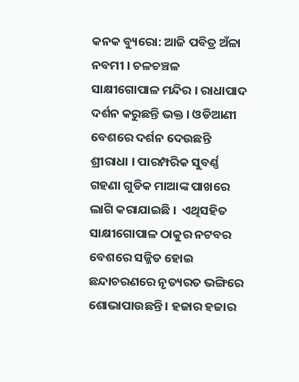କନକ ବ୍ୟୁରୋ: ଆଜି ପବିତ୍ର ଅଁଳା ନବମୀ । ଚଳଚଞ୍ଚଳ ସାକ୍ଷୀଗୋପାଳ ମନ୍ଦିର । ରାଧାପାଦ ଦର୍ଶନ କରୁଛନ୍ତି ଭକ୍ତ । ଓଡିଆଣୀ ବେଶରେ ଦର୍ଶନ ଦେଉଛନ୍ତି ଶ୍ରୀରାଧା । ପାରମ୍ପରିକ ସୁବର୍ଣ୍ଣ ଗହଣା ଗୁଡିକ ମାଆଙ୍କ ପାଖରେ ଲାଗି କରାଯାଇଛି ।  ଏଥିସହିତ ସାକ୍ଷୀଗୋପାଳ ଠାକୁର ନଟବର ବେଶରେ ସଜ୍ଜିତ ହୋଇ ଛନ୍ଦାଚରଣରେ ନୃତ୍ୟରତ ଭଙ୍ଗିରେ ଶୋଭାପାଉଛନ୍ତି । ହଜାର ହଜାର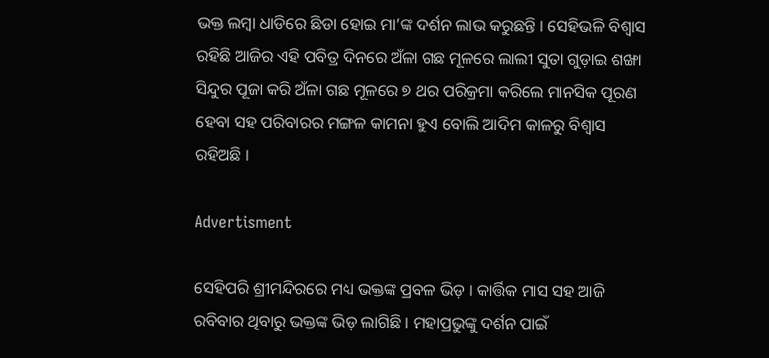ଭକ୍ତ ଲମ୍ବା ଧାଡିରେ ଛିଡା ହୋଇ ମା’ଙ୍କ ଦର୍ଶନ ଲାଭ କରୁଛନ୍ତି । ସେହିଭଳି ବିଶ୍ୱାସ ରହିଛି ଆଜିର ଏହି ପବିତ୍ର ଦିନରେ ଅଁଳା ଗଛ ମୂଳରେ ଲାଲୀ ସୁତା ଗୁଡ଼ାଇ ଶଙ୍ଖା ସିନ୍ଦୁର ପୂଜା କରି ଅଁଳା ଗଛ ମୂଳରେ ୭ ଥର ପରିକ୍ରମା କରିଲେ ମାନସିକ ପୂରଣ ହେବା ସହ ପରିବାରର ମଙ୍ଗଳ କାମନା ହୁଏ ବୋଲି ଆଦିମ କାଳରୁ ବିଶ୍ୱାସ ରହିଅଛି ।

Advertisment

ସେହିପରି ଶ୍ରୀମନ୍ଦିରରେ ମଧ୍ୟ ଭକ୍ତଙ୍କ ପ୍ରବଳ ଭିଡ଼ । କାର୍ତ୍ତିକ ମାସ ସହ ଆଜି ରବିବାର ଥିବାରୁ ଭକ୍ତଙ୍କ ଭିଡ଼ ଲାଗିଛି । ମହାପ୍ରଭୁଙ୍କୁ ଦର୍ଶନ ପାଇଁ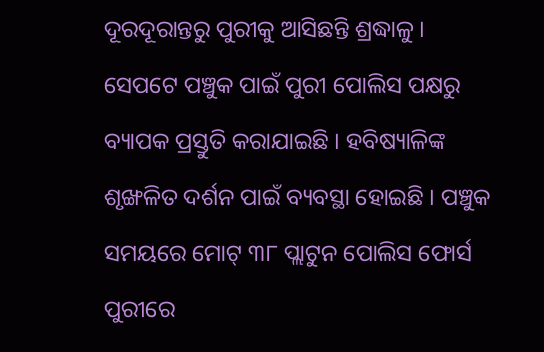ଦୂରଦୂରାନ୍ତରୁ ପୁରୀକୁ ଆସିଛନ୍ତି ଶ୍ରଦ୍ଧାଳୁ । ସେପଟେ ପଞ୍ଚୁକ ପାଇଁ ପୁରୀ ପୋଲିସ ପକ୍ଷରୁ ବ୍ୟାପକ ପ୍ରସ୍ତୁତି କରାଯାଇଛି । ହବିଷ୍ୟାଳିଙ୍କ ଶୃଙ୍ଖଳିତ ଦର୍ଶନ ପାଇଁ ବ୍ୟବସ୍ଥା ହୋଇଛି । ପଞ୍ଚୁକ ସମୟରେ ମୋଟ୍ ୩୮ ପ୍ଲାଟୁନ ପୋଲିସ ଫୋର୍ସ ପୁରୀରେ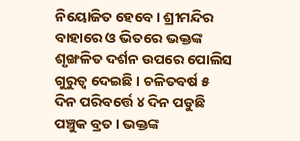ନିୟୋଜିତ ହେବେ । ଶ୍ରୀମନ୍ଦିର ବାହାରେ ଓ ଭିତରେ ଭକ୍ତଙ୍କ ଶୃଙ୍ଖଳିତ ଦର୍ଶନ ଉପରେ ପୋଲିସ ଗୁରୁତ୍ୱ ଦେଇଛି । ଚଳିତବର୍ଷ ୫ ଦିନ ପରିବର୍ତ୍ତେ ୪ ଦିନ ପଡୁଛି ପଞ୍ଚୁକ ବ୍ରତ । ଭକ୍ତଙ୍କ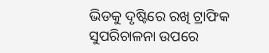ଭିଡକୁ ଦୃଷ୍ଟିରେ ରଖି ଟ୍ରାଫିକ ସୁପରିଚାଳନା ଉପରେ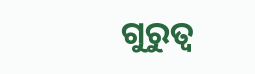ଗୁରୁତ୍ୱ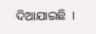ଦିଆଯାଇଛି  ।